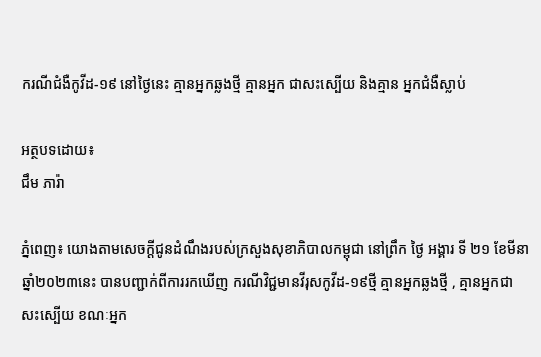ករណីជំងឺកូវីដ-១៩ នៅថ្ងៃនេះ គ្មានអ្នកឆ្លងថ្មី គ្មានអ្នក ជាសះស្បើយ និងគ្មាន អ្នកជំងឺស្លាប់

អត្ថបទដោយ៖
ជឹម ភារ៉ា

ភ្នំពេញ៖ យោងតាមសេចក្ដីជូនដំណឹងរបស់ក្រសួងសុខាភិបាលកម្ពុជា នៅព្រឹក ថ្ងៃ អង្គារ ទី ២១ ខែមីនា ឆ្នាំ២០២៣នេះ បានបញ្ជាក់ពីការរកឃើញ ករណីវិជ្ជមានវីរុសកូវីដ-១៩ថ្មី គ្មានអ្នកឆ្លងថ្មី , គ្មានឣ្នកជាសះស្បើយ ខណៈអ្នក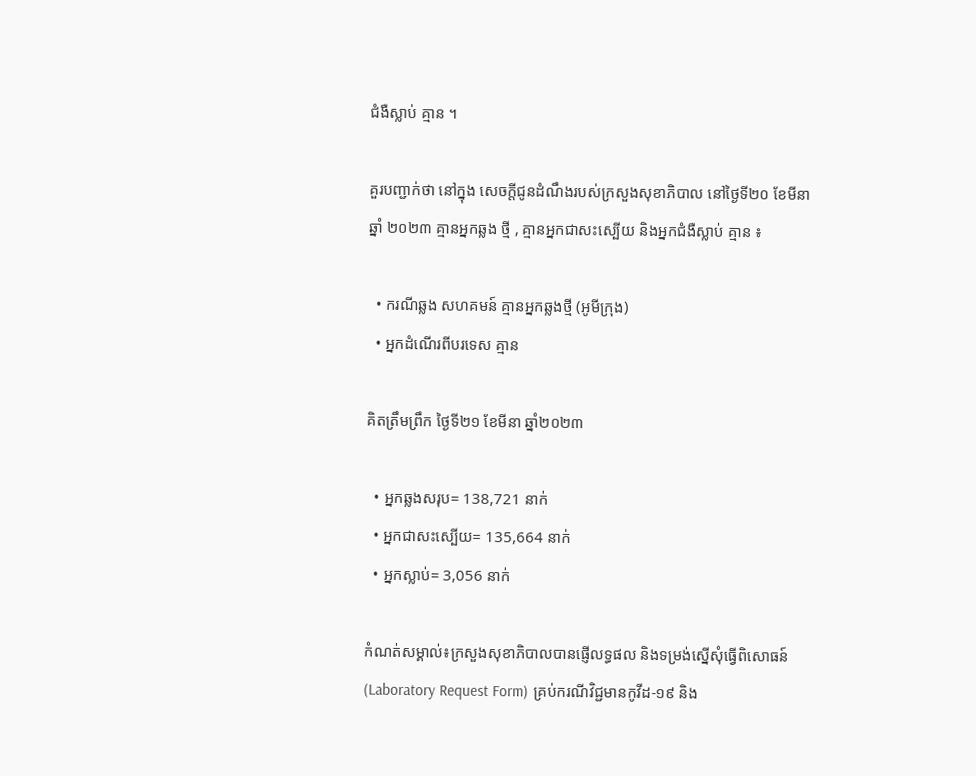ជំងឺស្លាប់ គ្មាន ។

គួរបញ្ជាក់ថា នៅក្នុង សេចក្ដីជូនដំណឹងរបស់ក្រសួងសុខាភិបាល នៅថ្ងៃទី២០ ខែមីនា ឆ្នាំ ២០២៣ គ្មានអ្នកឆ្លង ថ្មី , គ្មានអ្នកជាសះស្បើយ និងអ្នកជំងឺស្លាប់ គ្មាន ៖

  • ករណីឆ្លង សហគមន៍ គ្មានអ្នកឆ្លងថ្មី (អូមីក្រុង)
  • អ្នកដំណើរពីបរទេស គ្មាន

គិតត្រឹមព្រឹក ថ្ងៃទី២១ ខែមីនា ឆ្នាំ២០២៣

  • អ្នកឆ្លងសរុប= 138,721 នាក់
  • អ្នកជាសះស្បើយ= 135,664 នាក់
  • អ្នកស្លាប់= 3,056 នាក់

កំណត់សម្គាល់៖ក្រសួងសុខាភិបាលបានផ្ញើលទ្ធផល និងទម្រង់ស្នើសុំធ្វើពិសោធន៍ (Laboratory Request Form) គ្រប់ករណីវិជ្ជមានកូវីដ-១៩ និង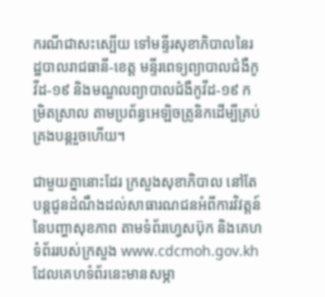ករណីជាសះស្បើយ ទៅមន្ទីរសុខាភិបាលនៃរដ្ឋបាលរាជធានី-ខេត្ត មន្ទីរពេទ្យព្យាបាលជំងឺកូវីដ-១៩ និងមណ្ឌលព្យាបាលជំងឺកូវីដ-១៩ កម្រិតស្រាល តាមប្រព័ន្ធអេឡិចត្រូនិកដើម្បីគ្រប់គ្រងបន្តរួចហើយ។

ជាមួយគ្នានោះដែរ ក្រសួងសុខាភិបាល នៅតែបន្តជូនដំណឹងដល់សាធារណជនអំពីការវិវត្តន៍នៃបញ្ហាសុខភាព តាមទំព័រហ្វេសប៊ុក និងគេហទំព័ររបស់ក្រសួង www.cdcmoh.gov.kh ដែលគេហទំព័រនេះមានសម្ភា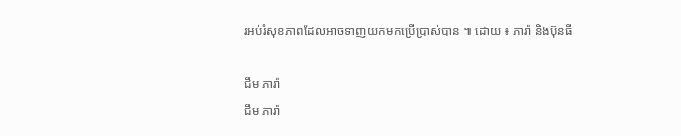រអប់រំសុខភាពដែលអាចទាញយកមកប្រើប្រាស់បាន ៕ ដោយ ៖ ភារ៉ា និងប៊ុនធី

ជឹម ភារ៉ា
ជឹម ភារ៉ា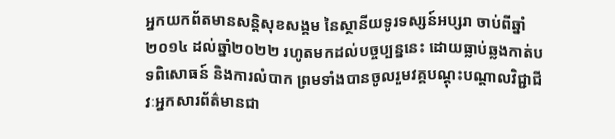អ្នកយកព័តមានសន្តិសុខសង្គម នៃស្ថានីយទូរទស្សន៍អប្សរា ចាប់ពីឆ្នាំ២០១៤ ដល់ឆ្នាំ២០២២ រហូតមកដល់បច្ចប្បន្ននេះ ដោយធ្លាប់ឆ្លងកាត់បទពិសោធន៍ និងការលំបាក ព្រមទាំងបានចូលរួមវគ្គបណ្ដុះបណ្ដាលវិជ្ជាជីវៈអ្នកសារព័ត៌មានជា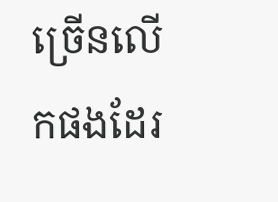ច្រើនលើកផងដែរ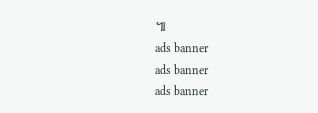៕
ads banner
ads banner
ads banner